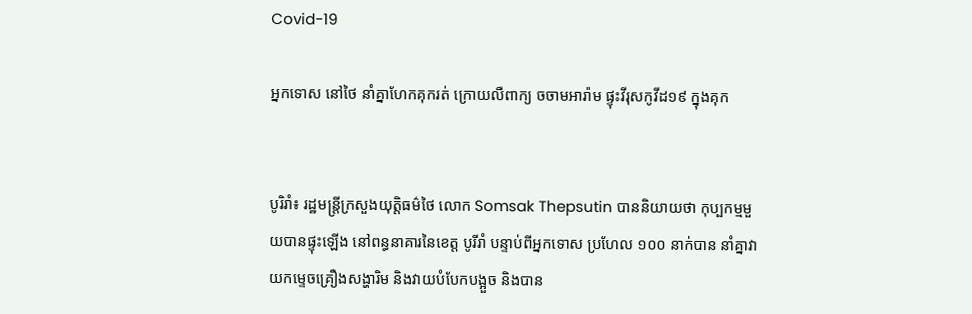Covid-19

អ្នកទោស នៅថៃ នាំគ្នាហែកគុករត់ ក្រោយលឺពាក្យ ចចាមអារ៉ាម ផ្ទុះវីរុសកូវីដ១៩ ក្នុងគុក


បូរិរាំ៖ រដ្ឋមន្រ្តីក្រសួងយុត្តិធម៌ថៃ លោក Somsak Thepsutin បាននិយាយថា កុប្បកម្មមួយបានផ្ទុះឡើង នៅពន្ធនាគារនៃខេត្ត បូរីរាំ បន្ទាប់ពីអ្នកទោស ប្រហែល ១០០ នាក់បាន នាំគ្នាវាយកម្ទេចគ្រឿងសង្ហារិម និងវាយបំបែកបង្អួច និងបាន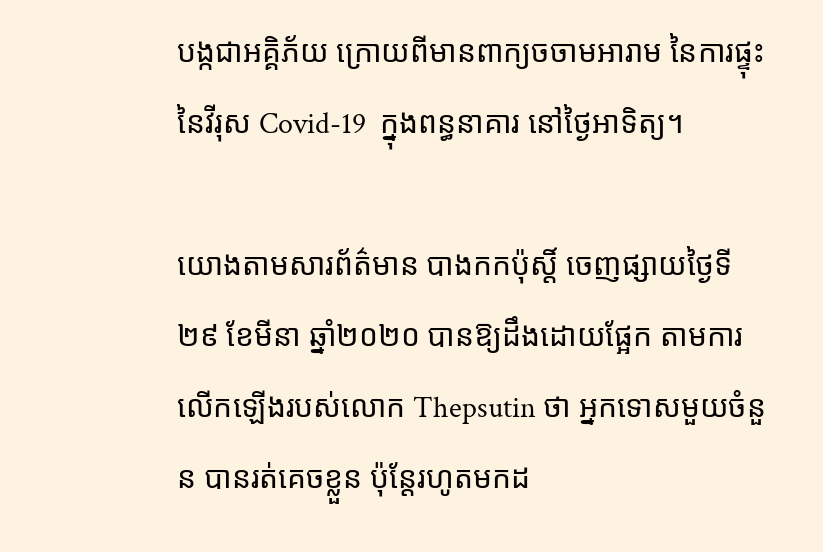បង្កជាអគ្គិភ័យ ក្រោយពីមានពាក្យចចាមអារាម នៃការផ្ទុះនៃវីរុស Covid-19  ក្នុងពន្ធនាគារ នៅថ្ងៃអាទិត្យ។

យោងតាមសារព័ត៌មាន បាងកកប៉ុស្តិ៍ ចេញផ្សាយថ្ងៃទី២៩ ខែមីនា ឆ្នាំ២០២០ បានឱ្យដឹងដោយផ្អែក តាមការលើកឡើងរបស់លោក Thepsutin ថា អ្នកទោសមួយចំនួន បានរត់គេចខ្លួន ប៉ុន្តែរហូតមកដ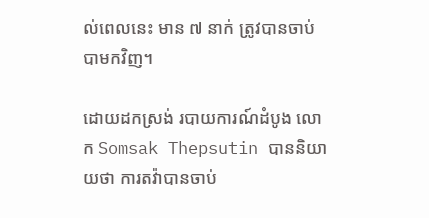ល់ពេលនេះ មាន ៧ នាក់ ត្រូវបានចាប់បាមកវិញ។

ដោយដកស្រង់ របាយការណ៍ដំបូង លោក Somsak Thepsutin បាននិយាយថា ការតវ៉ាបានចាប់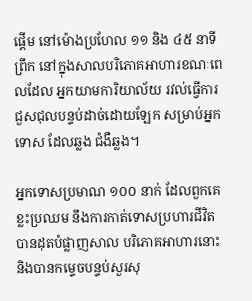ផ្តើម នៅម៉ោងប្រហែល ១១ និង ៤៥ នាទីព្រឹក នៅក្នុងសាលបរិភោគអាហារខណៈពេលដែល អ្នកយាមការិយាល័យ រវល់ធ្វើការជួសជុលបន្ទប់ដាច់ដោយឡែក សម្រាប់អ្នកទោស ដែលឆ្លង ជំងឺឆ្លង។

អ្នកទោសប្រមាណ ១០០ នាក់ ដែលពួកគេខ្លះប្រឈម នឹងការកាត់ទោសប្រហារជីវិត បានដុតបំផ្លាញសាល បរិភោគអាហារនោះ និងបានកម្ទេចបន្ទប់សួរសុ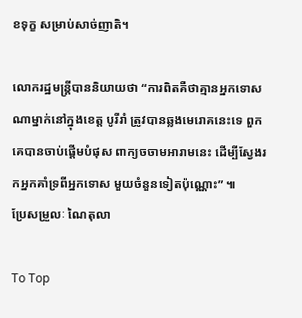ខទុក្ខ សម្រាប់សាច់ញាតិ។

លោករដ្ឋមន្រ្តីបាននិយាយថា “ការពិតគឺថាគ្មានអ្នកទោសណាម្នាក់នៅក្នុងខេត្ត បូរីរាំ ត្រូវបានឆ្លងមេរោគនេះទេ ពួកគេបានចាប់ផ្តើមបំផុស ពាក្យចចាមអារាមនេះ ដើម្បីស្វែងរកអ្នកគាំទ្រពីអ្នកទោស មួយចំនួនទៀតប៉ុណ្ណោះ” ៕
ប្រែសម្រួលៈ ណៃតុលា

To Top